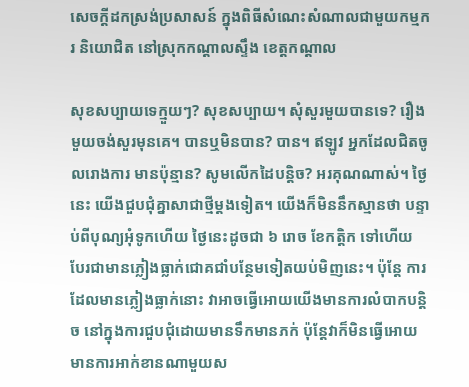សេចក្តីដកស្រង់ប្រសាសន៍ ក្នុងពិធីសំណេះសំណាលជាមួយកម្មករ និយោជិត នៅស្រុកកណ្តាលស្ទឹង ខេត្តកណ្តាល

សុខសប្បាយទេក្មួយៗ? សុខសប្បាយ។ សុំសួរមួយបានទេ? រឿងមួយចង់សួរមុនគេ។ បានឬមិនបាន? បាន។ ឥឡូវ អ្នកដែលជិតចូលរោងការ មានប៉ុន្មាន? សូមលើកដៃបន្តិច? អរគុណណាស់។ ថ្ងៃនេះ យើងជួបជុំគ្នាសាជាថ្មីម្ដងទៀត។ យើងក៏មិននឹកស្មានថា បន្ទាប់ពីបុណ្យអុំទូកហើយ ថ្ងៃនេះដូចជា ៦ រោច ខែកត្តិក ទៅហើយ បែរជាមានភ្លៀងធ្លាក់ជោគជាំបន្ថែមទៀតយប់មិញនេះ។ ប៉ុន្តែ ការដែលមានភ្លៀងធ្លាក់នោះ វាអាចធ្វើអោយយើងមានការលំបាកបន្តិច នៅក្នុងការជួបជុំដោយមានទឹកមានភក់ ប៉ុន្តែវាក៏មិនធ្វើអោយមានការអាក់ខានណាមួយស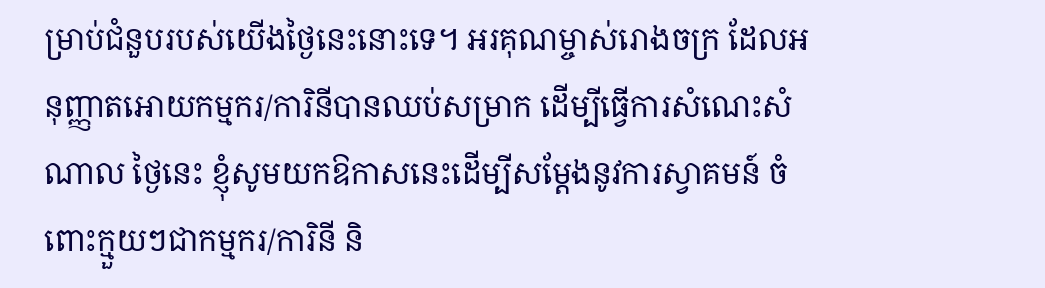ម្រាប់ជំនួបរបស់យើងថ្ងៃនេះនោះទេ។ អរគុណម្ចាស់រោងចក្រ ដែលអនុញ្ញាតអោយកម្មករ/ការិនីបានឈប់សម្រាក ដើម្បីធ្វើការសំណេះសំណាល ថ្ងៃនេះ ខ្ញុំសូមយកឱកាសនេះដើម្បីសម្ដែងនូវការស្វាគមន៍ ចំពោះក្មួយៗជាកម្មករ/ការិនី និ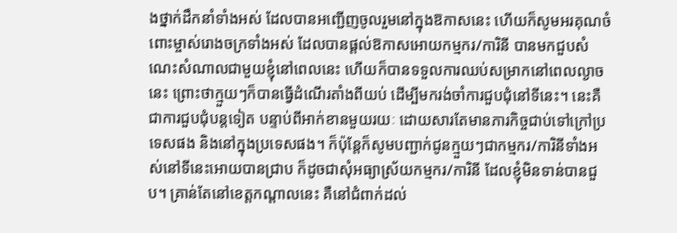ងថ្នាក់ដឹកនាំទាំងអស់ ដែលបានអញ្ជើញចូលរួមនៅក្នុងឱកាសនេះ ហើយក៏សូមអរគុណចំពោះម្ចាស់រោងចក្រទាំងអស់ ដែលបានផ្ដល់ឱកាសអោយកម្មករ/ការិនី បានមកជួបសំណេះសំណាលជាមួយខ្ញុំនៅពេលនេះ ហើយក៏បានទទួលការឈប់សម្រាកនៅពេលល្ងាចនេះ ព្រោះថាក្មួយៗក៏បានធ្វើដំណើរតាំងពីយប់ ដើម្បីមករង់ចាំការជួបជុំនៅទីនេះ។ នេះគឺជាការជួបជុំបន្តទៀត បន្ទាប់ពីអាក់ខានមួយរយៈ ដោយសារតែមានភារកិច្ចជាប់ទៅក្រៅប្រទេសផង និងនៅក្នុងប្រទេសផង។ ក៏ប៉ុន្តែក៏សូមបញ្ជាក់ជូនក្មួយៗជាកម្មករ/ការិនីទាំងអស់នៅទីនេះអោយបានជ្រាប ក៏ដូចជាសុំអធ្យាស្រ័យកម្មករ/ការិនី ដែលខ្ញុំមិនទាន់បានជួប។ គ្រាន់តែនៅខេត្តកណ្ដាលនេះ គឺនៅជំពាក់ដល់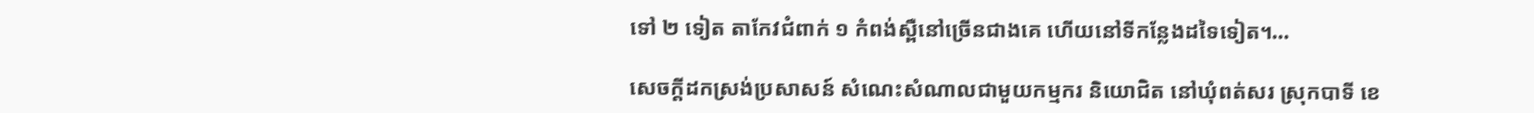ទៅ ២ ទៀត តាកែវជំពាក់ ១ កំពង់ស្ពឺនៅច្រើនជាងគេ ហើយនៅទីកន្លែងដទៃទៀត។…

សេចក្តីដកស្រង់ប្រសាសន៍ សំណេះសំណាលជាមួយកម្មករ និយោជិត នៅឃុំពត់សរ ស្រុកបាទី ខេ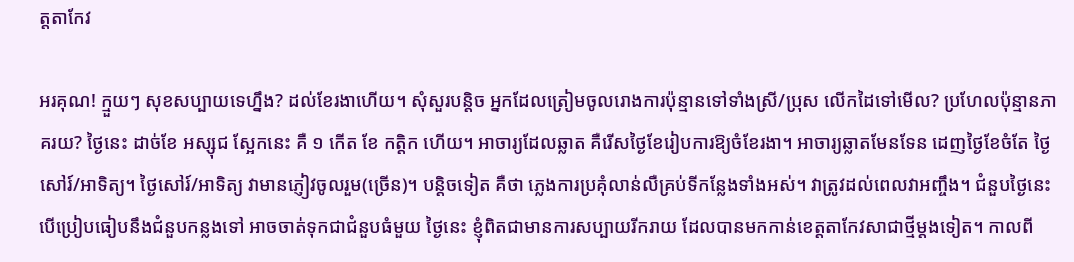ត្តតាកែវ

អរគុណ! ក្មួយៗ សុខសប្បាយទេហ្នឹង? ដល់ខែរងាហើយ។ សុំសួរបន្តិច អ្នកដែលត្រៀមចូលរោងការប៉ុន្មានទៅទាំងស្រី/ប្រុស លើកដៃទៅមើល? ប្រហែលប៉ុន្មានភាគរយ? ថ្ងៃនេះ ដាច់ខែ អស្សុជ ស្អែកនេះ គឺ ១ កើត ខែ កត្តិក ហើយ។ អាចារ្យដែលឆ្លាត គឺរើសថ្ងៃខែរៀបការឱ្យចំខែរងា។ អាចារ្យឆ្លាតមែនទែន ដេញថ្ងៃខែចំតែ ថ្ងៃសៅរ៍/អាទិត្យ។ ថ្ងៃសៅរ៍/អាទិត្យ វាមានភ្ញៀវចូលរួម(ច្រើន)។ បន្តិចទៀត គឺថា ភ្លេងការប្រគុំលាន់លឺគ្រប់ទីកន្លែងទាំងអស់។ វាត្រូវដល់ពេលវាអញ្ចឹង។ ជំនួបថ្ងៃនេះ បើប្រៀបធៀបនឹងជំនួបកន្លងទៅ អាចចាត់ទុកជាជំនួបធំមួយ ថ្ងៃនេះ ខ្ញុំពិតជាមានការសប្បាយរីករាយ ដែលបានមកកាន់ខេត្តតាកែវសាជាថ្មីម្តងទៀត។ កាលពី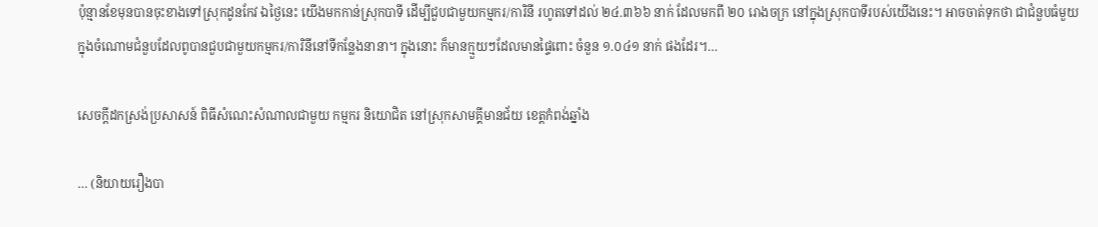ប៉ុន្មានខែមុនបានចុះខាងទៅស្រុកដូនកែវ ឯថ្ងៃនេះ យើងមកកាន់ស្រុកបាទី ដើម្បីជួបជាមួយកម្មករ/ការិនី រហូតទៅដល់ ២៤.៣៦៦ នាក់ ដែលមកពី ២០ រោងចក្រ នៅក្នុងស្រុកបាទីរបស់យើងនេះ។ អាចចាត់ទុកថា ជាជំនួបធំមួយ ក្នុងចំណោមជំនួបដែលពូបានជួបជាមួយកម្មករ/ការិនីនៅទីកន្លែងនានា។ ក្នុងនោះ ក៏មានក្មួយៗដែលមានផ្ទៃពោះ ចំនួន ១.០៤១ នាក់ ផងដែរ។…

សេចក្តីដកស្រង់ប្រសាសន៍ ពិធីសំណេះសំណាលជាមួយ កម្មករ និយោជិត នៅស្រុកសាមគ្គីមានជ័យ ខេត្តកំពង់ឆ្នាំង

… (និយាយរឿងបា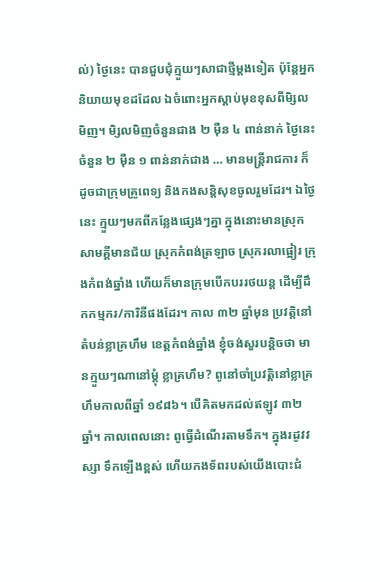ល់) ថ្ងៃនេះ បានជួបជុំក្មួយៗសាជាថ្មីម្ដងទៀត ប៉ុន្តែអ្នកនិយាយមុខដដែល ឯចំពោះអ្នកស្ដាប់មុខខុសពីមិ្សលមិញ។ មិ្សលមិញចំនួនជាង ២ ម៉ឺន ៤ ពាន់នាក់ ថ្ងៃនេះចំនួន ២ ម៉ឺន ១ ពាន់នាក់ជាង … មានមន្រ្តីរាជការ ក៏ដូចជាក្រុមគ្រូពេទ្យ និងកងសន្ដិសុខចូលរួមដែរ។ ឯថ្ងៃនេះ ក្មួយៗមកពីកន្លែងផ្សេងៗគ្នា ក្នុងនោះមានស្រុកសាមគ្គីមានជ័យ ស្រុកកំពង់ត្រឡាច ស្រុករលាផ្អៀរ ក្រុងកំពង់ឆ្នាំង ហើយក៏មានក្រុមបើកបររថយន្ត ដើម្បីដឹកកម្មករ/ការិនីផងដែរ។ កាល ៣២ ឆ្នាំមុន ប្រវត្តិនៅតំបន់ខ្លាគ្រហឹម ខេត្តកំពង់ឆ្នាំង ខ្ញុំចង់សួរបន្ដិចថា មានក្មួយៗណានៅម្ដុំ ខ្លាគ្រហឹម? ពូនៅចាំប្រវត្តិនៅខ្លាគ្រហឹមកាលពីឆ្នាំ ១៩៨៦។ បើគិតមកដល់ឥឡូវ ៣២ ឆ្នាំ។ កាលពេលនោះ ពូធ្វើដំណើរតាមទឹក។ ក្នុងរដូវវស្សា ទឹកឡើងខ្ពស់ ហើយកងទ័ពរបស់យើងបោះជំ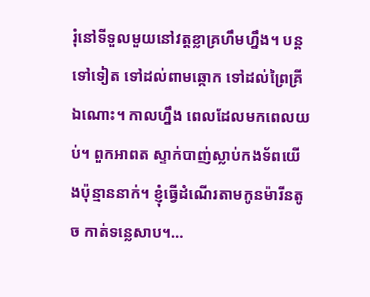រុំនៅទីទួលមួយនៅវត្តខ្លាគ្រហឹមហ្នឹង។ បន្តទៅទៀត ទៅដល់ពាមឆ្កោក ទៅដល់ព្រៃគ្រីឯណោះ។ កាលហ្នឹង ពេលដែលមកពេលយប់។ ពួកអាពត ស្ទាក់បាញ់ស្លាប់កងទ័ពយើងប៉ុន្មាននាក់។ ខ្ញុំធ្វើដំណើរតាមកូនម៉ារីនតូច កាត់ទន្លេសាប។…